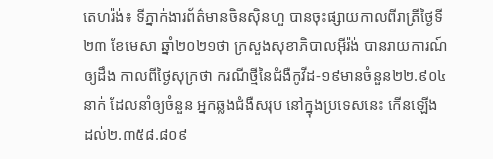តេហរ៉ង់៖ ទីភ្នាក់ងារព័ត៌មានចិនស៊ិនហួ បានចុះផ្សាយកាលពីរាត្រីថ្ងៃទី២៣ ខែមេសា ឆ្នាំ២០២១ថា ក្រសួងសុខាភិបាលអ៊ីរ៉ង់ បានរាយការណ៍ឲ្យដឹង កាលពីថ្ងៃសុក្រថា ករណីថ្មីនៃជំងឺកូវីដ-១៩មានចំនួន២២.៩០៤នាក់ ដែលនាំឲ្យចំនួន អ្នកឆ្លងជំងឺសរុប នៅក្នុងប្រទេសនេះ កើនឡើង ដល់២.៣៥៨.៨០៩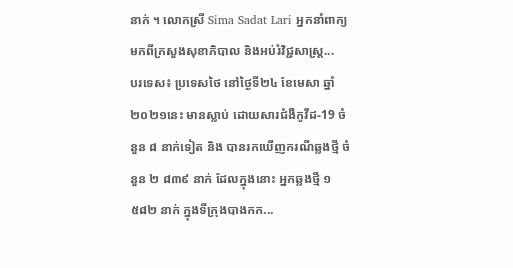នាក់ ។ លោកស្រី Sima Sadat Lari អ្នកនាំពាក្យ មកពីក្រសួងសុខាភិបាល និងអប់រំវិជ្ជសាស្ត្រ...
បរទេស៖ ប្រទេសថៃ នៅថ្ងៃទី២៤ ខែមេសា ឆ្នាំ២០២១នេះ មានស្លាប់ ដោយសារជំងឺកូវីដ-19 ចំនួន ៨ នាក់ទៀត និង បានរកឃើញករណីឆ្លងថ្មី ចំនួន ២ ៨៣៩ នាក់ ដែលក្នុងនោះ អ្នកឆ្លងថ្មី ១ ៥៨២ នាក់ ក្នុងទីក្រុងបាងកក...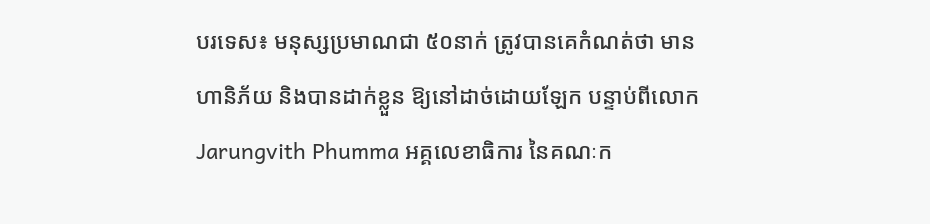បរទេស៖ មនុស្សប្រមាណជា ៥០នាក់ ត្រូវបានគេកំណត់ថា មានហានិភ័យ និងបានដាក់ខ្លួន ឱ្យនៅដាច់ដោយឡែក បន្ទាប់ពីលោក Jarungvith Phumma អគ្គលេខាធិការ នៃគណៈក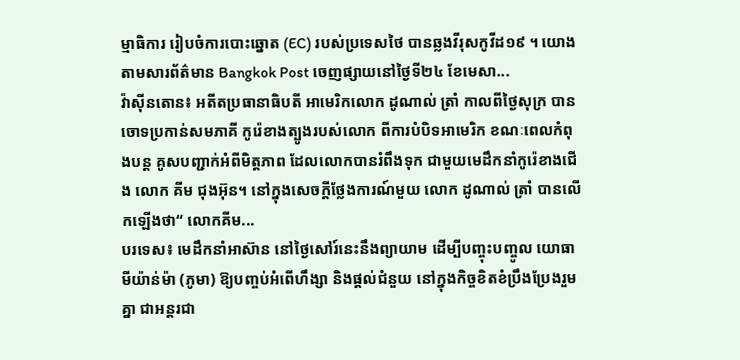ម្មាធិការ រៀបចំការបោះឆ្នោត (EC) របស់ប្រទេសថៃ បានឆ្លងវីរុសកូវីដ១៩ ។ យោងតាមសារព័ត៌មាន Bangkok Post ចេញផ្សាយនៅថ្ងៃទី២៤ ខែមេសា...
វ៉ាស៊ីនតោន៖ អតីតប្រធានាធិបតី អាមេរិកលោក ដូណាល់ ត្រាំ កាលពីថ្ងៃសុក្រ បានចោទប្រកាន់សមភាគី កូរ៉េខាងត្បូងរបស់លោក ពីការបំបិទអាមេរិក ខណៈពេលកំពុងបន្ត គូសបញ្ជាក់អំពីមិត្តភាព ដែលលោកបានរំពឹងទុក ជាមួយមេដឹកនាំកូរ៉េខាងជើង លោក គីម ជុងអ៊ុន។ នៅក្នុងសេចក្តីថ្លែងការណ៍មួយ លោក ដូណាល់ ត្រាំ បានលើកឡើងថា“ លោកគីម...
បរទេស៖ មេដឹកនាំអាស៊ាន នៅថ្ងៃសៅរ៍នេះនឹងព្យាយាម ដើម្បីបញ្ចុះបញ្ចូល យោធាមីយ៉ាន់ម៉ា (ភូមា) ឱ្យបញ្ចប់អំពើហឹង្សា និងផ្តល់ជំនួយ នៅក្នុងកិច្ចខិតខំប្រឹងប្រែងរួមគ្នា ជាអន្តរជា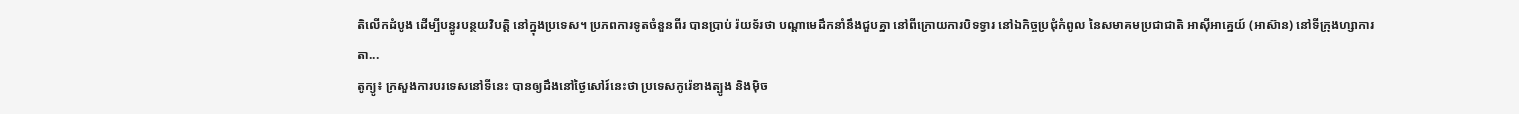តិលើកដំបូង ដើម្បីបន្ធូរបន្ថយវិបត្តិ នៅក្នុងប្រទេស។ ប្រភពការទូតចំនួនពីរ បានប្រាប់ រ៉យទ័រថា បណ្តាមេដឹកនាំនឹងជួបគ្នា នៅពីក្រោយការបិទទ្វារ នៅឯកិច្ចប្រជុំកំពូល នៃសមាគមប្រជាជាតិ អាស៊ីអាគ្នេយ៍ (អាស៊ាន) នៅទីក្រុងហ្សាការតា...
តូក្យូ៖ ក្រសួងការបរទេសនៅទីនេះ បានឲ្យដឹងនៅថ្ងៃសៅរ៍នេះថា ប្រទេសកូរ៉េខាងត្បូង និងម៉ិច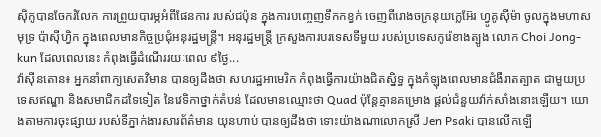ស៊ិកូបានចែករំលែក ការព្រួយបារម្ភអំពីផែនការ របស់ជប៉ុន ក្នុងការបញ្ចេញទឹកកខ្វក់ ចេញពីរោងចក្រនុយក្លេអ៊ែរ ហ្វូគូស៊ីម៉ា ចូលក្នុងមហាសមុទ្រ ប៉ាស៊ីហ្វិក ក្នុងពេលមានកិច្ចប្រជុំអនុរដ្ឋមន្រ្តី។ អនុរដ្ឋមន្រ្តី ក្រសួងការបរទេសទីមួយ របស់ប្រទេសកូរ៉េខាងត្បូង លោក Choi Jong-kun ដែលពេលនេះ កំពុងធ្វើដំណើររយៈពេល ៩ថ្ងៃ...
វ៉ាស៊ីនតោន៖ អ្នកនាំពាក្យសេតវិមាន បានឲ្យដឹងថា សហរដ្ឋអាមេរិក កំពុងធ្វើការយ៉ាងជិតស្និទ្ធ ក្នុងកំឡុងពេលមានជំងឺរាតត្បាត ជាមួយប្រទេសឥណ្ឌា និងសមាជិកដទៃទៀត នៃវេទិកាថ្នាក់តំបន់ ដែលមានឈ្មោះថា Quad ប៉ុន្ដែគ្មានគម្រោង ផ្ដល់ជំនួយវ៉ាក់សាំងនោះឡើយ។ យោងតាមការចុះផ្សាយ របស់ទីភ្នាក់ងារសារព័ត៌មាន យុនហាប់ បានឲ្យដឹងថា ទោះយ៉ាងណាលោកស្រី Jen Psaki បានលើកឡើ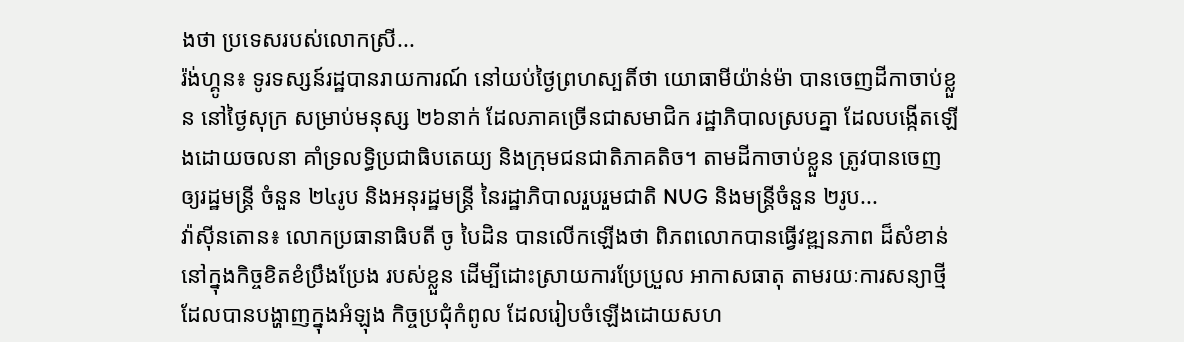ងថា ប្រទេសរបស់លោកស្រី...
រ៉ង់ហ្គូន៖ ទូរទស្សន៍រដ្ឋបានរាយការណ៍ នៅយប់ថ្ងៃព្រហស្បតិ៍ថា យោធាមីយ៉ាន់ម៉ា បានចេញដីកាចាប់ខ្លួន នៅថ្ងៃសុក្រ សម្រាប់មនុស្ស ២៦នាក់ ដែលភាគច្រើនជាសមាជិក រដ្ឋាភិបាលស្របគ្នា ដែលបង្កើតឡើងដោយចលនា គាំទ្រលទ្ធិប្រជាធិបតេយ្យ និងក្រុមជនជាតិភាគតិច។ តាមដីកាចាប់ខ្លួន ត្រូវបានចេញឲ្យរដ្ឋមន្ត្រី ចំនួន ២៤រូប និងអនុរដ្ឋមន្ត្រី នៃរដ្ឋាភិបាលរួបរួមជាតិ NUG និងមន្រ្តីចំនួន ២រូប...
វ៉ាស៊ីនតោន៖ លោកប្រធានាធិបតី ចូ បៃដិន បានលើកឡើងថា ពិភពលោកបានធ្វើវឌ្ឍនភាព ដ៏សំខាន់ នៅក្នុងកិច្ចខិតខំប្រឹងប្រែង របស់ខ្លួន ដើម្បីដោះស្រាយការប្រែប្រួល អាកាសធាតុ តាមរយៈការសន្យាថ្មី ដែលបានបង្ហាញក្នុងអំឡុង កិច្ចប្រជុំកំពូល ដែលរៀបចំឡើងដោយសហ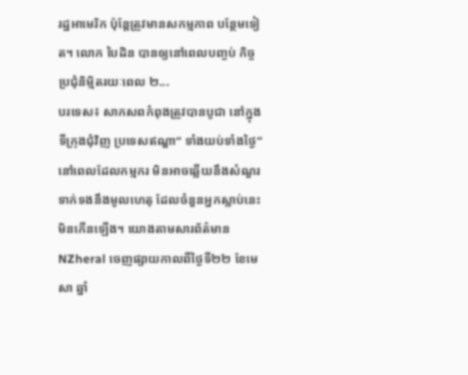រដ្ឋអាមេរិក ប៉ុន្តែត្រូវមានសកម្មភាព បន្ថែមទៀត។ លោក បៃដិន បានឲ្យនៅពេលបញ្ចប់ កិច្ចប្រជុំនិម្មិតរយៈពេល ២...
បរទេស៖ សាកសពកំពុងត្រូវបានបូជា នៅក្នុងទីក្រុងជុំវិញ ប្រទេសឥណ្ឌា“ ទាំងយប់ទាំងថ្ងៃ” នៅពេលដែលកម្មករ មិនអាចឆ្លើយនឹងសំណួរ ទាក់ទងនឹងមូលហេតុ ដែលចំនួនអ្នកស្លាប់នេះ មិនកើនឡើង។ យោងតាមសារព័ត៌មាន NZheral ចេញផ្សាយកាលពីថ្ងៃទី២២ ខែមេសា ឆ្នាំ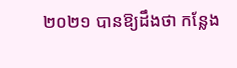២០២១ បានឱ្យដឹងថា កន្លែង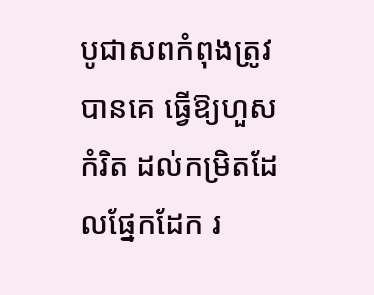បូជាសពកំពុងត្រូវបានគេ ធ្វើឱ្យហួសកំរិត ដល់កម្រិតដែលផ្នែកដែក រ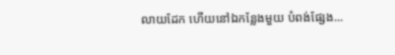លាយដែក ហើយនៅឯកន្លែងមួយ បំពង់ផ្សែង...